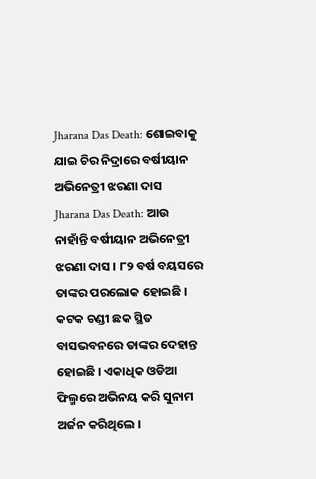Jharana Das Death: ଶୋଇବାକୁ ଯାଇ ଚିର ନିଦ୍ରାରେ ବର୍ଷୀୟାନ ଅଭିନେତ୍ରୀ ଝରଣା ଦାସ
Jharana Das Death: ଆଉ ନାହାଁନ୍ତି ବର୍ଷୀୟାନ ଅଭିନେତ୍ରୀ ଝରଣା ଦାସ । ୮୨ ବର୍ଷ ବୟସରେ ତାଙ୍କର ପରଲୋକ ହୋଇଛି । କଟକ ଚଣ୍ଡୀ ଛକ ସ୍ଥିତ ବାସଭବନରେ ତାଙ୍କର ଦେହାନ୍ତ ହୋଇଛି । ଏକାଧିକ ଓଡିଆ ଫିଲ୍ମରେ ଅଭିନୟ କରି ସୁନାମ ଅର୍ଜନ କରିଥିଲେ ।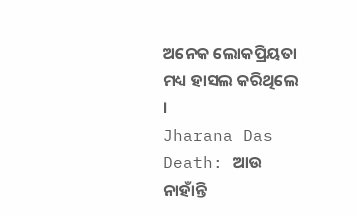ଅନେକ ଲୋକପ୍ରିୟତା ମଧ୍ୟ ହାସଲ କରିଥିଲେ ।
Jharana Das Death: ଆଉ ନାହାଁନ୍ତି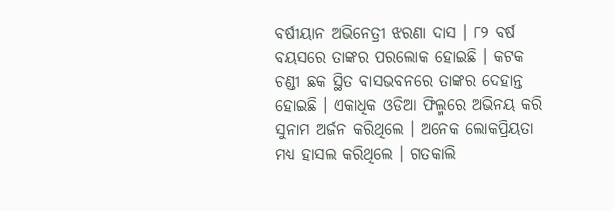ବର୍ଷୀୟାନ ଅଭିନେତ୍ରୀ ଝରଣା ଦାସ । ୮୨ ବର୍ଷ ବୟସରେ ତାଙ୍କର ପରଲୋକ ହୋଇଛି । କଟକ ଚଣ୍ଡୀ ଛକ ସ୍ଥିତ ବାସଭବନରେ ତାଙ୍କର ଦେହାନ୍ତ ହୋଇଛି । ଏକାଧିକ ଓଡିଆ ଫିଲ୍ମରେ ଅଭିନୟ କରି ସୁନାମ ଅର୍ଜନ କରିଥିଲେ । ଅନେକ ଲୋକପ୍ରିୟତା ମଧ୍ୟ ହାସଲ କରିଥିଲେ । ଗତକାଲି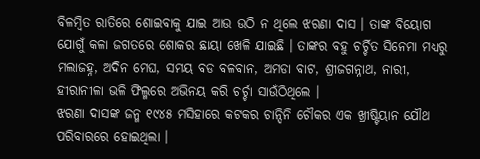ବିଳମ୍ବିତ ରାତିରେ ଶୋଇବାକୁ ଯାଇ ଆଉ ଉଠି ନ ଥିଲେ ଝରଣା ଦାସ । ତାଙ୍କ ବିୟୋଗ ଯୋଗୁଁ କଳା ଜଗତରେ ଶୋକର ଛାୟା ଖେଳି ଯାଇଛି । ତାଙ୍କର ବହୁ ଚର୍ଚ୍ଚିତ ସିନେମା ମଧ୍ୟରୁ ମଲାଜହ୍ନ, ଅଦିନ ମେଘ, ସମୟ ବଡ ବଳବାନ, ଅମଡା ବାଟ, ଶ୍ରୀଜଗନ୍ନାଥ, ନାରୀ, ହୀରାନୀଳା ଭଳି ଫିଲ୍ମରେ ଅଭିନୟ କରି ଚର୍ଚ୍ଚା ସାଉଁଠିଥିଲେ ।
ଝରଣା ଦାସଙ୍କ ଜନ୍ମ ୧୯୪୫ ମସିହାରେ କଟକର ଚାନ୍ଦିନି ଚୌକର ଏକ ଖ୍ରୀଷ୍ଟିୟାନ ଯୌଥ ପରିବାରରେ ହୋଇଥିଲା ।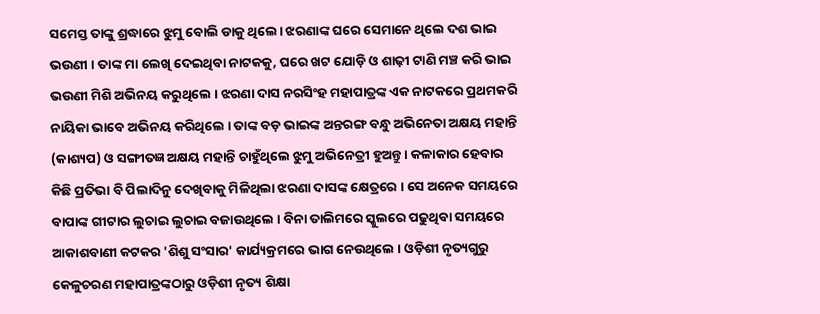ସମେସ୍ତ ତାଙ୍କୁ ଶ୍ରଦ୍ଧାରେ ଝୁମୁ ବୋଲି ଡାକୁ ଥିଲେ। ଝରଣାଙ୍କ ଘରେ ସେମାନେ ଥିଲେ ଦଶ ଭାଇ ଭଉଣୀ । ତାଙ୍କ ମା ଲେଖି ଦେଇଥିବା ନାଟକକୁ, ଘରେ ଖଟ ଯୋଡ଼ି ଓ ଶାଢ଼ୀ ଟାଣି ମଞ୍ଚ କରି ଭାଇ ଭଉଣୀ ମିଶି ଅଭିନୟ କରୁଥିଲେ । ଝରଣା ଦାସ ନରସିଂହ ମହାପାତ୍ରଙ୍କ ଏକ ନାଟକରେ ପ୍ରଥମକରି ନାୟିକା ଭାବେ ଅଭିନୟ କରିଥିଲେ । ତାଙ୍କ ବଡ଼ ଭାଇଙ୍କ ଅନ୍ତରଙ୍ଗ ବନ୍ଧୁ ଅଭିନେତା ଅକ୍ଷୟ ମହାନ୍ତି (କାଶ୍ୟପ) ଓ ସଙ୍ଗୀତଜ୍ଞ ଅକ୍ଷୟ ମହାନ୍ତି ଚାହୁଁଥିଲେ ଝୁମୁ ଅଭିନେତ୍ରୀ ହୁଅନ୍ତୁ । କଳାକାର ହେବାର କିଛି ପ୍ରତିଭା ବି ପିଲାଦିନୁ ଦେଖିବାକୁ ମିଳିଥିଲା ଝରଣା ଦାସଙ୍କ କ୍ଷେତ୍ରରେ । ସେ ଅନେକ ସମୟରେ ବାପାଙ୍କ ଗୀଟାର ଲୁଚାଇ ଲୁଚାଇ ବଜାଉଥିଲେ । ବିନା ତାଲିମରେ ସ୍କୁଲରେ ପଢୁଥିବା ସମୟରେ ଆକାଶବାଣୀ କଟକର 'ଶିଶୁ ସଂସାର' କାର୍ଯ୍ୟକ୍ରମରେ ଭାଗ ନେଉଥିଲେ । ଓଡ଼ିଶୀ ନୃତ୍ୟଗୁରୁ କେଳୁଚରଣ ମହାପାତ୍ରଙ୍କଠାରୁ ଓଡ଼ିଶୀ ନୃତ୍ୟ ଶିକ୍ଷା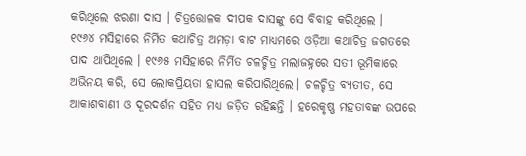କରିଥିଲେ ଝରଣା ଦାସ । ଚିତ୍ରତ୍ତୋଳକ ଦୀପକ ଦାସଙ୍କୁ ସେ ବିବାହ କରିଥିଲେ ।
୧୯୬୪ ମସିହାରେ ନିର୍ମିତ କଥାଚିତ୍ର ଅମଡ଼ା ବାଟ ମାଧ୍ୟମରେ ଓଡ଼ିଆ କଥାଚିତ୍ର ଜଗତରେ ପାଦ ଥାପିଥିଲେ । ୧୯୬୫ ମସିହାରେ ନିର୍ମିତ ଚଳଚ୍ଚିତ୍ର ମଲାଜହ୍ନରେ ସତୀ ଭୂମିକାରେ ଅଭିନୟ କରି, ସେ ଲୋକପ୍ରିୟତା ହାସଲ କରିପାରିଥିଲେ। ଚଳଚ୍ଚିତ୍ର ବ୍ୟତୀତ, ସେ ଆକାଶବାଣୀ ଓ ଦୂରଦର୍ଶନ ସହିତ ମଧ୍ୟ ଜଡ଼ିତ ରହିଛନ୍ତି । ହରେକୃଷ୍ଣ ମହତାବଙ୍କ ଉପରେ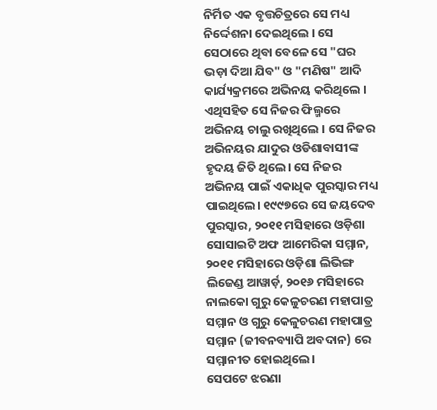ନିର୍ମିତ ଏକ ବୃତ୍ତଚିତ୍ରରେ ସେ ମଧ୍ୟ ନିର୍ଦ୍ଦେଶନା ଦେଇଥିଲେ । ସେ ସେଠାରେ ଥିବା ବେଳେ ସେ "ଘର ଭଡ଼ା ଦିଆ ଯିବ" ଓ "ମଣିଷ" ଆଦି କାର୍ଯ୍ୟକ୍ରମରେ ଅଭିନୟ କରିଥିଲେ । ଏଥିସହିତ ସେ ନିଜର ଫିଲ୍ମରେ ଅଭିନୟ ଚାଲୁ ରଖିଥିଲେ । ସେ ନିଜର ଅଭିନୟର ଯାଦୁର ଓଡିଶାବାସୀଙ୍କ ହୃଦୟ ଜିତି ଥିଲେ। ସେ ନିଜର ଅଭିନୟ ପାଇଁ ଏକାଧିକ ପୁରସ୍କାର ମଧ୍ୟ ପାଇଥିଲେ। ୧୯୯୭ରେ ସେ ଜୟଦେବ ପୁରସ୍କାର, ୨୦୧୧ ମସିହାରେ ଓଡ଼ିଶା ସୋସାଇଟି ଅଫ ଆମେରିକା ସମ୍ମାନ, ୨୦୧୧ ମସିହାରେ ଓଡ଼ିଶା ଲିଭିଙ୍ଗ ଲିଜେଣ୍ଡ ଆୱାର୍ଡ଼, ୨୦୧୬ ମସିହାରେ ନାଲକୋ ଗୁରୁ କେଳୁଚରଣ ମହାପାତ୍ର ସମ୍ମାନ ଓ ଗୁରୁ କେଳୁଚରଣ ମହାପାତ୍ର ସମ୍ମାନ (ଜୀବନବ୍ୟାପି ଅବଦାନ) ରେ ସମ୍ମାନୀତ ହୋଇଥିଲେ।
ସେପଟେ ଝରଣା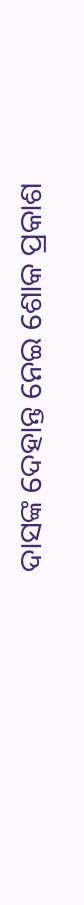ଦାସଙ୍କ ଦେହାନ୍ତ ନେଇ ଶୋକ ପ୍ରକାଶ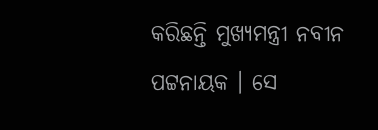କରିଛନ୍ତି ମୁଖ୍ୟମନ୍ତ୍ରୀ ନବୀନ ପଟ୍ଟନାୟକ । ସେ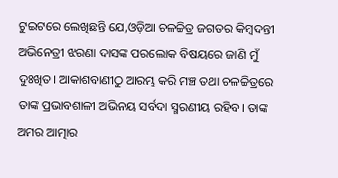ଟୁଇଟରେ ଲେଖିଛନ୍ତି ଯେ,ଓଡ଼ିଆ ଚଳଚ୍ଚିତ୍ର ଜଗତର କିମ୍ବଦନ୍ତୀ ଅଭିନେତ୍ରୀ ଝରଣା ଦାସଙ୍କ ପରଲୋକ ବିଷୟରେ ଜାଣି ମୁଁ ଦୁଃଖିତ। ଆକାଶବାଣୀଠୁ ଆରମ୍ଭ କରି ମଞ୍ଚ ତଥା ଚଳଚ୍ଚିତ୍ରରେ ତାଙ୍କ ପ୍ରଭାବଶାଳୀ ଅଭିନୟ ସର୍ବଦା ସ୍ମରଣୀୟ ରହିବ। ତାଙ୍କ ଅମର ଆତ୍ମାର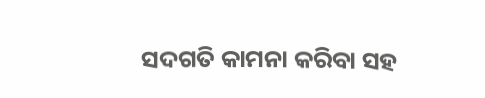ସଦଗତି କାମନା କରିବା ସହ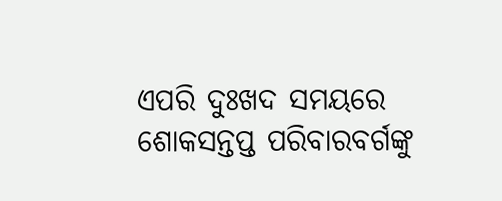ଏପରି ଦୁଃଖଦ ସମୟରେ ଶୋକସନ୍ତପ୍ତ ପରିବାରବର୍ଗଙ୍କୁ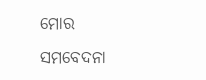ମୋର ସମବେଦନା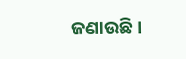ଜଣାଉଛି।